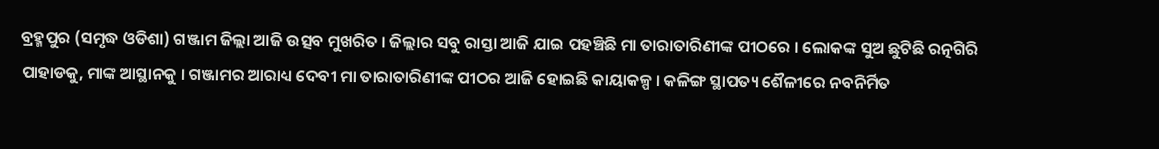ବ୍ରହ୍ମପୁର (ସମୃଦ୍ଧ ଓଡିଶା) ଗଞ୍ଜାମ ଜିଲ୍ଲା ଆଜି ଉତ୍ସବ ମୁଖରିତ । ଜିଲ୍ଲାର ସବୁ ରାସ୍ତା ଆଜି ଯାଇ ପହଞ୍ଚିଛି ମା ତାରାତାରିଣୀଙ୍କ ପୀଠରେ । ଲୋକଙ୍କ ସୁଅ ଛୁଟିଛି ରତ୍ନଗିରି ପାହାଡକୁ, ମାଙ୍କ ଆସ୍ଥାନକୁ । ଗଞ୍ଜାମର ଆରାଧ୍ୟ ଦେବୀ ମା ତାରାତାରିଣୀଙ୍କ ପୀଠର ଆଜି ହୋଇଛି କାୟାକଳ୍ପ । କଳିଙ୍ଗ ସ୍ଥାପତ୍ୟ ଶୈଳୀରେ ନବନିର୍ମିତ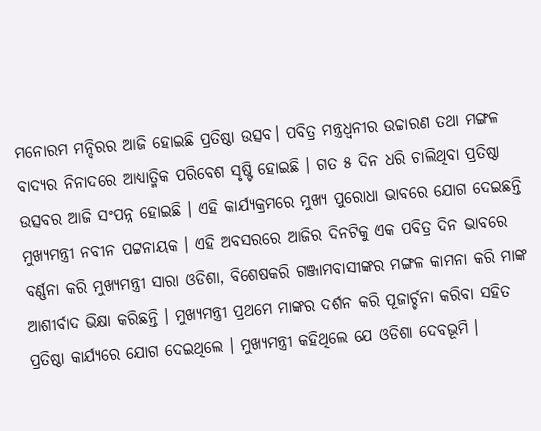ମନୋରମ ମନ୍ଦିରର ଆଜି ହୋଇଛି ପ୍ରତିଷ୍ଠା ଉତ୍ସବ। ପବିତ୍ର ମନ୍ତ୍ରଧ୍ଵନୀର ଉଚ୍ଚାରଣ ତଥା ମଙ୍ଗଳ ବାଦ୍ୟର ନିନାଦରେ ଆଧ୍ୟାତ୍ମିକ ପରିବେଶ ସୃଷ୍ଟି ହୋଇଛି । ଗତ ୫ ଦିନ ଧରି ଚାଲିଥିବା ପ୍ରତିଷ୍ଠା ଉତ୍ସବର ଆଜି ସଂପନ୍ନ ହୋଇଛି । ଏହି କାର୍ଯ୍ୟକ୍ରମରେ ମୁଖ୍ୟ ପୁରୋଧା ଭାବରେ ଯୋଗ ଦେଇଛନ୍ତି ମୁଖ୍ୟମନ୍ତ୍ରୀ ନବୀନ ପଟ୍ଟନାୟକ । ଏହି ଅବସରରେ ଆଜିର ଦିନଟିକୁ ଏକ ପବିତ୍ର ଦିନ ଭାବରେ ବର୍ଣ୍ଣନା କରି ମୁଖ୍ୟମନ୍ତ୍ରୀ ସାରା ଓଡିଶା, ବିଶେଷକରି ଗଞ୍ଜାମବାସୀଙ୍କର ମଙ୍ଗଳ କାମନା କରି ମାଙ୍କ ଆଶୀର୍ବାଦ ଭିକ୍ଷା କରିଛନ୍ତି । ମୁଖ୍ୟମନ୍ତ୍ରୀ ପ୍ରଥମେ ମାଙ୍କର ଦର୍ଶନ କରି ପୂଜାର୍ଚ୍ଚନା କରିବା ସହିତ ପ୍ରତିଷ୍ଠା କାର୍ଯ୍ୟରେ ଯୋଗ ଦେଇଥିଲେ । ମୁଖ୍ୟମନ୍ତ୍ରୀ କହିଥିଲେ ଯେ ଓଡିଶା ଦେବଭୂମି ।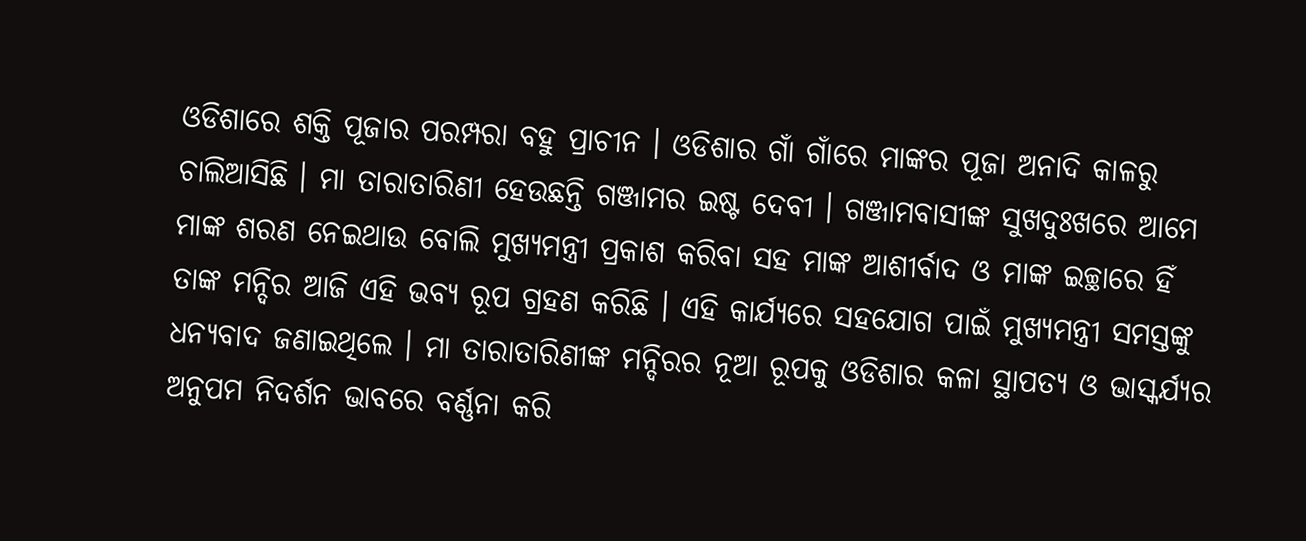ଓଡିଶାରେ ଶକ୍ତି ପୂଜାର ପରମ୍ପରା ବହୁ ପ୍ରାଚୀନ । ଓଡିଶାର ଗାଁ ଗାଁରେ ମାଙ୍କର ପୂଜା ଅନାଦି କାଳରୁ ଚାଲିଆସିଛି । ମା ତାରାତାରିଣୀ ହେଉଛନ୍ତି ଗଞ୍ଜାମର ଇଷ୍ଟ ଦେବୀ । ଗଞ୍ଜାମବାସୀଙ୍କ ସୁଖଦୁଃଖରେ ଆମେ ମାଙ୍କ ଶରଣ ନେଇଥାଉ ବୋଲି ମୁଖ୍ୟମନ୍ତ୍ରୀ ପ୍ରକାଶ କରିବା ସହ ମାଙ୍କ ଆଶୀର୍ବାଦ ଓ ମାଙ୍କ ଇଚ୍ଛାରେ ହିଁ ତାଙ୍କ ମନ୍ଦିର ଆଜି ଏହି ଭବ୍ୟ ରୂପ ଗ୍ରହଣ କରିଛି । ଏହି କାର୍ଯ୍ୟରେ ସହଯୋଗ ପାଇଁ ମୁଖ୍ୟମନ୍ତ୍ରୀ ସମସ୍ତଙ୍କୁ ଧନ୍ୟବାଦ ଜଣାଇଥିଲେ । ମା ତାରାତାରିଣୀଙ୍କ ମନ୍ଦିରର ନୂଆ ରୂପକୁ ଓଡିଶାର କଳା ସ୍ଥାପତ୍ୟ ଓ ଭାସ୍କର୍ଯ୍ୟର ଅନୁପମ ନିଦର୍ଶନ ଭାବରେ ବର୍ଣ୍ଣନା କରି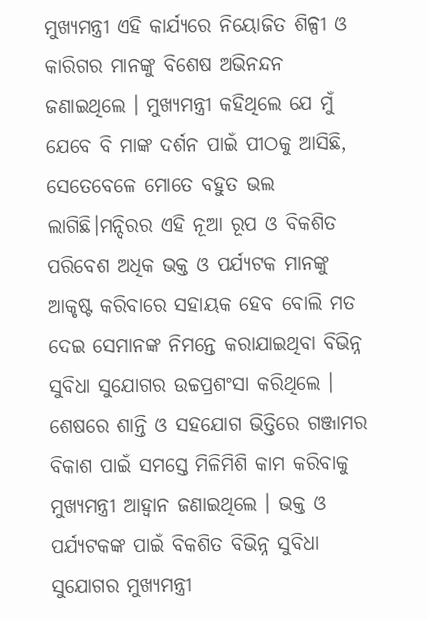ମୁଖ୍ୟମନ୍ତ୍ରୀ ଏହି କାର୍ଯ୍ୟରେ ନିୟୋଜିତ ଶିଳ୍ପୀ ଓ କାରିଗର ମାନଙ୍କୁ ବିଶେଷ ଅଭିନନ୍ଦନ ଜଣାଇଥିଲେ । ମୁଖ୍ୟମନ୍ତ୍ରୀ କହିଥିଲେ ଯେ ମୁଁ ଯେବେ ବି ମାଙ୍କ ଦର୍ଶନ ପାଇଁ ପୀଠକୁ ଆସିଛି, ସେତେବେଳେ ମୋତେ ବହୁତ ଭଲ ଲାଗିଛି।ମନ୍ଦିରର ଏହି ନୂଆ ରୂପ ଓ ବିକଶିତ ପରିବେଶ ଅଧିକ ଭକ୍ତ ଓ ପର୍ଯ୍ୟଟକ ମାନଙ୍କୁ ଆକୃଷ୍ଟ କରିବାରେ ସହାୟକ ହେବ ବୋଲି ମତ ଦେଇ ସେମାନଙ୍କ ନିମନ୍ତେ କରାଯାଇଥିବା ବିଭିନ୍ନ ସୁବିଧା ସୁଯୋଗର ଉଚ୍ଚପ୍ରଶଂସା କରିଥିଲେ । ଶେଷରେ ଶାନ୍ତି ଓ ସହଯୋଗ ଭିତ୍ତିରେ ଗଞ୍ଜାମର ବିକାଶ ପାଇଁ ସମସ୍ତେ ମିଳିମିଶି କାମ କରିବାକୁ ମୁଖ୍ୟମନ୍ତ୍ରୀ ଆହ୍ବାନ ଜଣାଇଥିଲେ । ଭକ୍ତ ଓ ପର୍ଯ୍ୟଟକଙ୍କ ପାଇଁ ବିକଶିତ ବିଭିନ୍ନ ସୁବିଧା ସୁଯୋଗର ମୁଖ୍ୟମନ୍ତ୍ରୀ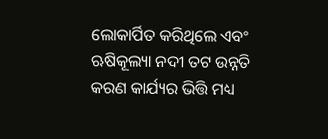ଲୋକାର୍ପିତ କରିଥିଲେ ଏବଂ ଋଷିକୂଲ୍ୟା ନଦୀ ତଟ ଉନ୍ନତି କରଣ କାର୍ଯ୍ୟର ଭିତ୍ତି ମଧ୍ୟ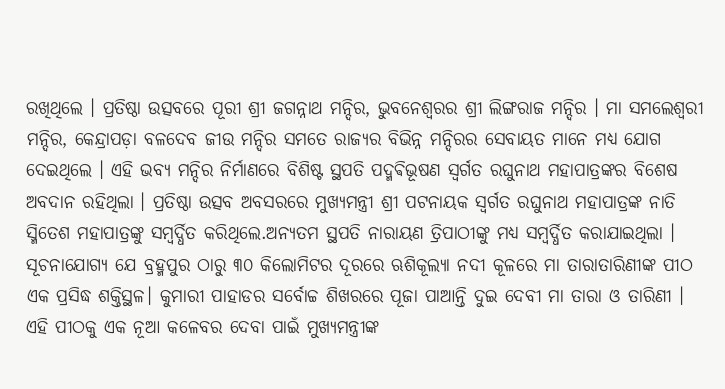ରଖିଥିଲେ । ପ୍ରତିଷ୍ଠା ଉତ୍ସବରେ ପୂରୀ ଶ୍ରୀ ଜଗନ୍ନାଥ ମନ୍ଦିର, ଭୁବନେଶ୍ୱରର ଶ୍ରୀ ଲିଙ୍ଗରାଜ ମନ୍ଦିର । ମା ସମଲେଶ୍ୱରୀ ମନ୍ଦିର, କେନ୍ଦ୍ରାପଡ଼ା ବଳଦେବ ଜୀଉ ମନ୍ଦିର ସମତେ ରାଜ୍ୟର ବିଭିନ୍ନ ମନ୍ଦିରର ସେବାୟତ ମାନେ ମଧ୍ୟ ଯୋଗ ଦେଇଥିଲେ । ଏହି ଭବ୍ୟ ମନ୍ଦିର ନିର୍ମାଣରେ ବିଶିଷ୍ଟ ସ୍ଥପତି ପଦ୍ମଵିଭୂଷଣ ସ୍ୱର୍ଗତ ରଘୁନାଥ ମହାପାତ୍ରଙ୍କର ବିଶେଷ ଅବଦାନ ରହିଥିଲା । ପ୍ରତିଷ୍ଠା ଉତ୍ସବ ଅବସରରେ ମୁଖ୍ୟମନ୍ତ୍ରୀ ଶ୍ରୀ ପଟନାୟକ ସ୍ୱର୍ଗତ ରଘୁନାଥ ମହାପାତ୍ରଙ୍କ ନାତି ସ୍ମିତେଶ ମହାପାତ୍ରଙ୍କୁ ସମ୍ବର୍ଦ୍ଧିତ କରିଥିଲେ.ଅନ୍ୟତମ ସ୍ଥପତି ନାରାୟଣ ତ୍ରିପାଠୀଙ୍କୁ ମଧ୍ୟ ସମ୍ବର୍ଦ୍ଧିତ କରାଯାଇଥିଲା । ସୂଚନାଯୋଗ୍ୟ ଯେ ବ୍ରହ୍ମପୁର ଠାରୁ ୩୦ କିଲୋମିଟର ଦୂରରେ ଋଶିକୂଲ୍ୟା ନଦୀ କୂଳରେ ମା ତାରାତାରିଣୀଙ୍କ ପୀଠ ଏକ ପ୍ରସିଦ୍ଧ ଶକ୍ତିସ୍ଥଳ। କୁମାରୀ ପାହାଡର ସର୍ବୋଚ୍ଚ ଶିଖରରେ ପୂଜା ପାଆନ୍ତି ଦୁଇ ଦେବୀ ମା ତାରା ଓ ତାରିଣୀ । ଏହି ପୀଠକୁ ଏକ ନୂଆ କଳେବର ଦେବା ପାଇଁ ମୁଖ୍ୟମନ୍ତ୍ରୀଙ୍କ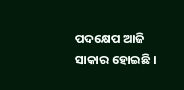ପଦକ୍ଷେପ ଆଜି ସାକାର ହୋଇଛି ।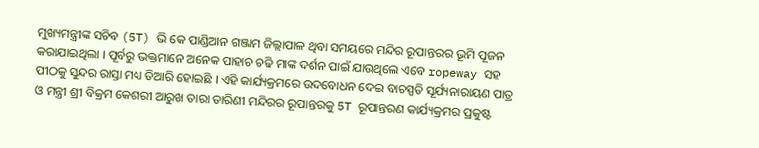ମୁଖ୍ୟମନ୍ତ୍ରୀଙ୍କ ସଚିବ (5T) ଭି କେ ପାଣ୍ଡିଆନ ଗଞ୍ଜାମ ଜିଲ୍ଲାପାଳ ଥିବା ସମୟରେ ମନ୍ଦିର ରୂପାନ୍ତରର ଭୂମି ପୂଜନ କରାଯାଇଥିଲା । ପୂର୍ବରୁ ଭକ୍ତମାନେ ଅନେକ ପାହାଚ ଚଢି ମାଙ୍କ ଦର୍ଶନ ପାଇଁ ଯାଉଥିଲେ ଏବେ ropeway ସହ ପୀଠକୁ ସୁନ୍ଦର ରାସ୍ତା ମଧ୍ୟ ତିଆରି ହୋଇଛି । ଏହି କାର୍ଯ୍ୟକ୍ରମରେ ଉଦବୋଧନ ଦେଇ ବାଚସ୍ପତି ସୂର୍ଯ୍ୟନାରାୟଣ ପାତ୍ର ଓ ମନ୍ତ୍ରୀ ଶ୍ରୀ ବିକ୍ରମ କେଶରୀ ଆରୁଖ ତାରା ତାରିଣୀ ମନ୍ଦିରର ରୂପାନ୍ତରକୁ 5T ରୂପାନ୍ତରଣ କାର୍ଯ୍ୟକ୍ରମର ପ୍ରକୁଷ୍ଟ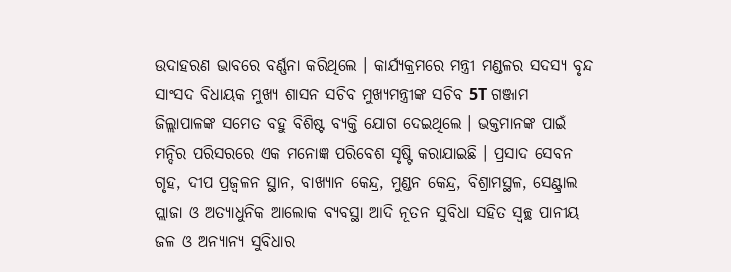ଉଦାହରଣ ଭାବରେ ବର୍ଣ୍ଣନା କରିଥିଲେ । କାର୍ଯ୍ୟକ୍ରମରେ ମନ୍ତ୍ରୀ ମଣ୍ଡଳର ସଦସ୍ୟ ବୃନ୍ଦ ସାଂସଦ ବିଧାୟକ ମୁଖ୍ୟ ଶାସନ ସଚିବ ମୁଖ୍ୟମନ୍ତ୍ରୀଙ୍କ ସଚିବ 5T ଗଞ୍ଜାମ ଜିଲ୍ଲାପାଳଙ୍କ ସମେତ ବହୁ ବିଶିଷ୍ଟ ବ୍ୟକ୍ତି ଯୋଗ ଦେଇଥିଲେ । ଭକ୍ତମାନଙ୍କ ପାଇଁ ମନ୍ଦିର ପରିସରରେ ଏକ ମନୋଜ୍ଞ ପରିବେଶ ସୃଷ୍ଟି କରାଯାଇଛି । ପ୍ରସାଦ ସେବନ ଗୃହ, ଦୀପ ପ୍ରଜ୍ବଳନ ସ୍ଥାନ, ବାଖ୍ୟାନ କେନ୍ଦ୍ର, ମୁଣ୍ଡନ କେନ୍ଦ୍ର, ବିଶ୍ରାମସ୍ଥଳ, ସେଣ୍ଟ୍ରାଲ ପ୍ଲାଜା ଓ ଅତ୍ୟାଧୁନିକ ଆଲୋକ ବ୍ୟବସ୍ଥା ଆଦି ନୂତନ ସୁବିଧା ସହିତ ସ୍ବଚ୍ଛ ପାନୀୟ ଜଳ ଓ ଅନ୍ୟାନ୍ୟ ସୁବିଧାର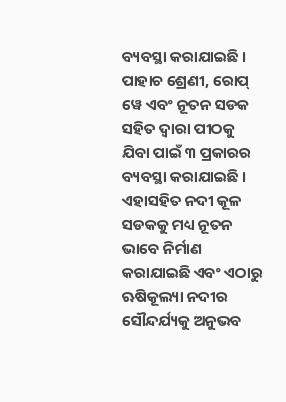ବ୍ୟବସ୍ଥା କରାଯାଇଛି । ପାହାଚ ଶ୍ରେଣୀ, ରୋପ୍ ୱେ ଏବଂ ନୂତନ ସଡକ ସହିତ ଦ୍ବାରା ପୀଠକୁ ଯିବା ପାଇଁ ୩ ପ୍ରକାରର ବ୍ୟବସ୍ଥା କରାଯାଇଛି । ଏହାସହିତ ନଦୀ କୂଳ ସଡକକୁ ମଧ୍ୟ ନୂତନ ଭାବେ ନିର୍ମାଣ କରାଯାଇଛି ଏବଂ ଏଠାରୁ ଋଷିକୂଲ୍ୟା ନଦୀର ସୌନ୍ଦର୍ଯ୍ୟକୁ ଅନୁଭବ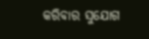କରିବାର ସୁଯୋଗ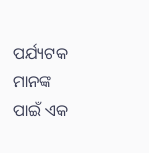ପର୍ଯ୍ୟଟକ ମାନଙ୍କ ପାଇଁ ଏକ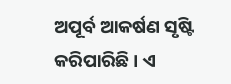ଅପୂର୍ବ ଆକର୍ଷଣ ସୃଷ୍ଟି କରିପାରିଛି । ଏ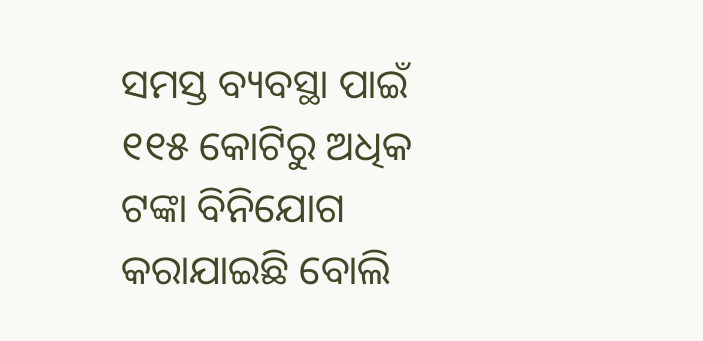ସମସ୍ତ ବ୍ୟବସ୍ଥା ପାଇଁ ୧୧୫ କୋଟିରୁ ଅଧିକ ଟଙ୍କା ବିନିଯୋଗ କରାଯାଇଛି ବୋଲି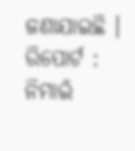ଜଣାଯାଇଛି ।
ରିପୋର୍ଟ : ନିମାଇଁ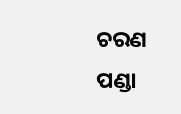ଚରଣ ପଣ୍ଡା